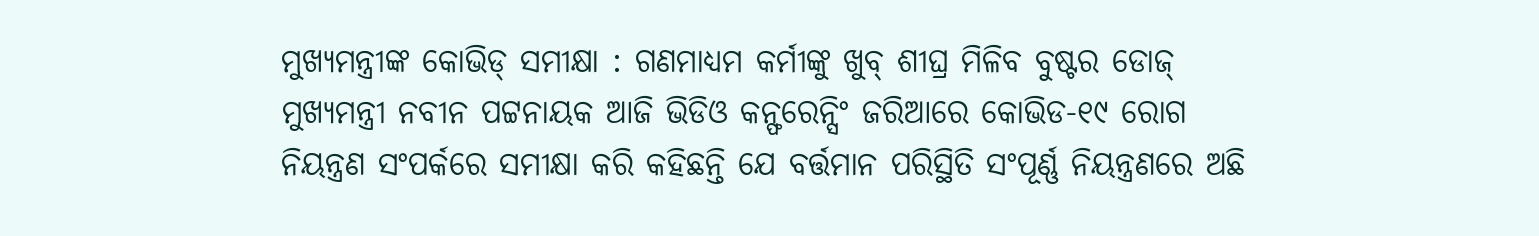ମୁଖ୍ୟମନ୍ତ୍ରୀଙ୍କ କୋଭିଡ୍ ସମୀକ୍ଷା : ଗଣମାଧ୍ୟମ କର୍ମୀଙ୍କୁ ଖୁବ୍ ଶୀଘ୍ର ମିଳିବ ବୁଷ୍ଟର ଡୋଜ୍
ମୁଖ୍ୟମନ୍ତ୍ରୀ ନବୀନ ପଟ୍ଟନାୟକ ଆଜି ଭିଡିଓ କନ୍ଫରେନ୍ସିଂ ଜରିଆରେ କୋଭିଡ-୧୯ ରୋଗ ନିୟନ୍ତ୍ରଣ ସଂପର୍କରେ ସମୀକ୍ଷା କରି କହିଛନ୍ତି ଯେ ବର୍ତ୍ତମାନ ପରିସ୍ଥିତି ସଂପୂର୍ଣ୍ଣ ନିୟନ୍ତ୍ରଣରେ ଅଛି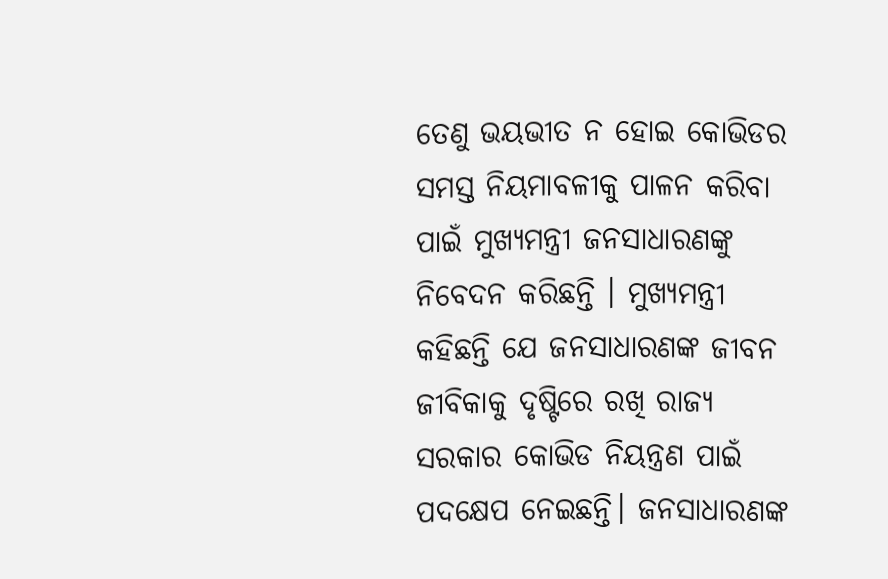ତେଣୁ ଭୟଭୀତ ନ ହୋଇ କୋଭିଡର ସମସ୍ତ ନିୟମାବଳୀକୁ ପାଳନ କରିବା ପାଇଁ ମୁଖ୍ୟମନ୍ତ୍ରୀ ଜନସାଧାରଣଙ୍କୁ ନିବେଦନ କରିଛନ୍ତି । ମୁଖ୍ୟମନ୍ତ୍ରୀ କହିଛନ୍ତି ଯେ ଜନସାଧାରଣଙ୍କ ଜୀବନ ଜୀବିକାକୁ ଦୃଷ୍ଟିରେ ରଖି ରାଜ୍ୟ ସରକାର କୋଭିଡ ନିୟନ୍ତ୍ରଣ ପାଇଁ ପଦକ୍ଷେପ ନେଇଛନ୍ତି। ଜନସାଧାରଣଙ୍କ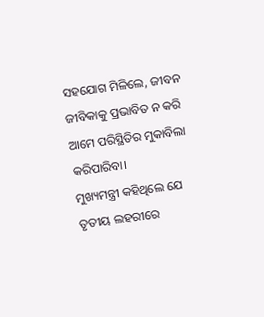ସହଯୋଗ ମିଳିଲେ, ଜୀବନ ଜୀବିକାକୁ ପ୍ରଭାବିତ ନ କରି ଆମେ ପରିସ୍ଥିତିର ମୁକାବିଲା କରିପାରିବା।
ମୁଖ୍ୟମନ୍ତ୍ରୀ କହିଥିଲେ ଯେ ତୃତୀୟ ଲହରୀରେ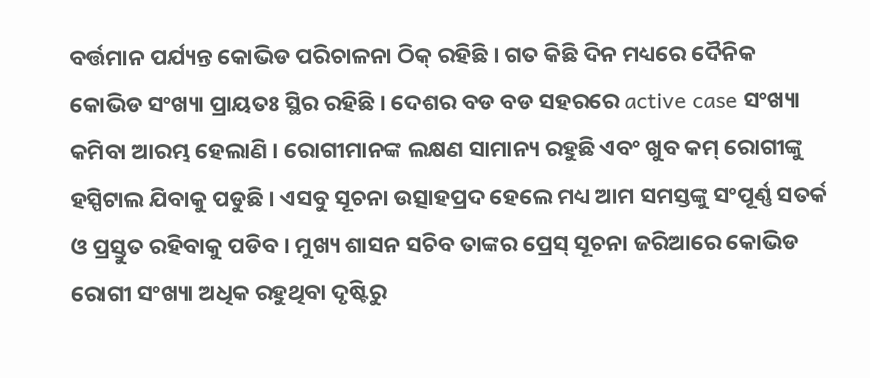ବର୍ତ୍ତମାନ ପର୍ଯ୍ୟନ୍ତ କୋଭିଡ ପରିଚାଳନା ଠିକ୍ ରହିଛି । ଗତ କିଛି ଦିନ ମଧ୍ୟରେ ଦୈନିକ କୋଭିଡ ସଂଖ୍ୟା ପ୍ରାୟତଃ ସ୍ଥିର ରହିଛି । ଦେଶର ବଡ ବଡ ସହରରେ active case ସଂଖ୍ୟା କମିବା ଆରମ୍ଭ ହେଲାଣି । ରୋଗୀମାନଙ୍କ ଲକ୍ଷଣ ସାମାନ୍ୟ ରହୁଛି ଏବଂ ଖୁବ କମ୍ ରୋଗୀଙ୍କୁ ହସ୍ପିଟାଲ ଯିବାକୁ ପଡୁଛି । ଏସବୁ ସୂଚନା ଉତ୍ସାହପ୍ରଦ ହେଲେ ମଧ୍ୟ ଆମ ସମସ୍ତଙ୍କୁ ସଂପୂର୍ଣ୍ଣ ସତର୍କ ଓ ପ୍ରସ୍ତୁତ ରହିବାକୁ ପଡିବ । ମୁଖ୍ୟ ଶାସନ ସଚିବ ତାଙ୍କର ପ୍ରେସ୍ ସୂଚନା ଜରିଆରେ କୋଭିଡ ରୋଗୀ ସଂଖ୍ୟା ଅଧିକ ରହୁଥିବା ଦୃଷ୍ଟିରୁ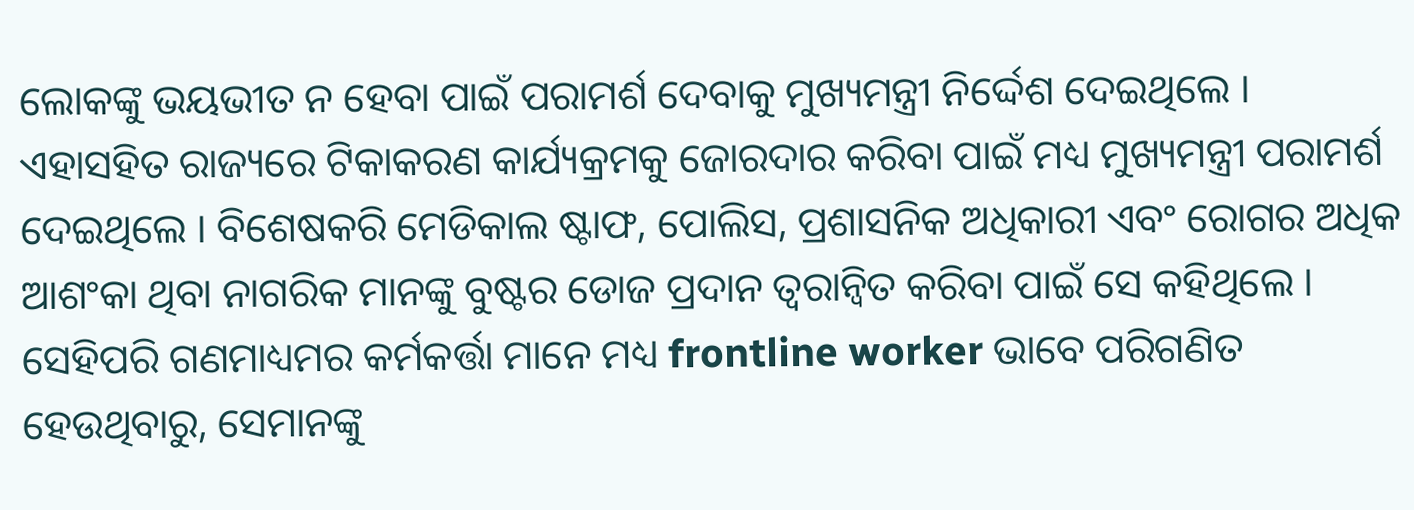ଲୋକଙ୍କୁ ଭୟଭୀତ ନ ହେବା ପାଇଁ ପରାମର୍ଶ ଦେବାକୁ ମୁଖ୍ୟମନ୍ତ୍ରୀ ନିର୍ଦ୍ଦେଶ ଦେଇଥିଲେ ।
ଏହାସହିତ ରାଜ୍ୟରେ ଟିକାକରଣ କାର୍ଯ୍ୟକ୍ରମକୁ ଜୋରଦାର କରିବା ପାଇଁ ମଧ୍ୟ ମୁଖ୍ୟମନ୍ତ୍ରୀ ପରାମର୍ଶ ଦେଇଥିଲେ । ବିଶେଷକରି ମେଡିକାଲ ଷ୍ଟାଫ, ପୋଲିସ, ପ୍ରଶାସନିକ ଅଧିକାରୀ ଏବଂ ରୋଗର ଅଧିକ ଆଶଂକା ଥିବା ନାଗରିକ ମାନଙ୍କୁ ବୁଷ୍ଟର ଡୋଜ ପ୍ରଦାନ ତ୍ବରାନ୍ବିତ କରିବା ପାଇଁ ସେ କହିଥିଲେ । ସେହିପରି ଗଣମାଧ୍ୟମର କର୍ମକର୍ତ୍ତା ମାନେ ମଧ୍ୟ frontline worker ଭାବେ ପରିଗଣିତ ହେଉଥିବାରୁ, ସେମାନଙ୍କୁ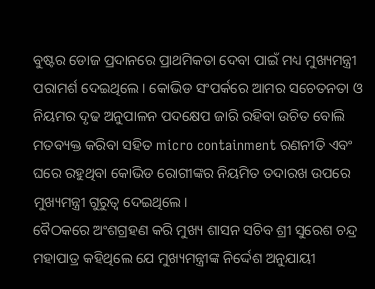ବୁଷ୍ଟର ଡୋଜ ପ୍ରଦାନରେ ପ୍ରାଥମିକତା ଦେବା ପାଇଁ ମଧ୍ୟ ମୁଖ୍ୟମନ୍ତ୍ରୀ ପରାମର୍ଶ ଦେଇଥିଲେ। କୋଭିଡ ସଂପର୍କରେ ଆମର ସଚେତନତା ଓ ନିୟମର ଦୃଢ ଅନୁପାଳନ ପଦକ୍ଷେପ ଜାରି ରହିବା ଉଚିତ ବୋଲି ମତବ୍ୟକ୍ତ କରିବା ସହିତ micro containment ରଣନୀତି ଏବଂ ଘରେ ରହୁଥିବା କୋଭିଡ ରୋଗୀଙ୍କର ନିୟମିତ ତଦାରଖ ଉପରେ ମୁଖ୍ୟମନ୍ତ୍ରୀ ଗୁରୁତ୍ବ ଦେଇଥିଲେ।
ବୈଠକରେ ଅଂଶଗ୍ରହଣ କରି ମୁଖ୍ୟ ଶାସନ ସଚିବ ଶ୍ରୀ ସୁରେଶ ଚନ୍ଦ୍ର ମହାପାତ୍ର କହିଥିଲେ ଯେ ମୁଖ୍ୟମନ୍ତ୍ରୀଙ୍କ ନିର୍ଦ୍ଦେଶ ଅନୁଯାୟୀ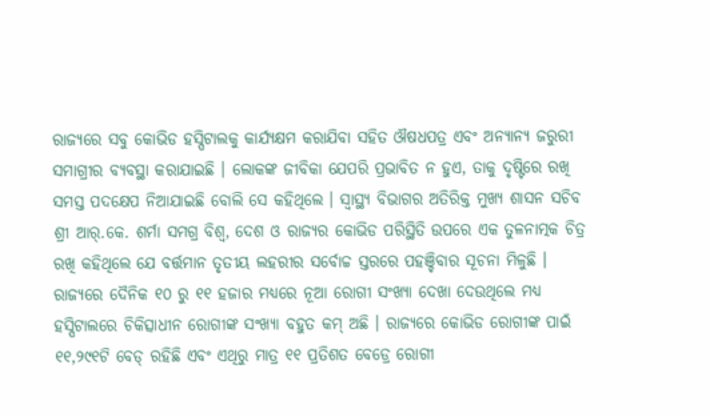ରାଜ୍ୟରେ ସବୁ କୋଭିଡ ହସ୍ପିଟାଲକୁ କାର୍ଯ୍ୟକ୍ଷମ କରାଯିବା ସହିତ ଔଷଧପତ୍ର ଏବଂ ଅନ୍ୟାନ୍ୟ ଜରୁରୀ ସମାଗ୍ରୀର ବ୍ୟବସ୍ଥା କରାଯାଇଛି । ଲୋକଙ୍କ ଜୀବିକା ଯେପରି ପ୍ରଭାବିତ ନ ହୁଏ, ତାକୁ ଦୃଷ୍ଟିରେ ରଖି ସମସ୍ତ ପଦକ୍ଷେପ ନିଆଯାଇଛି ବୋଲି ସେ କହିଥିଲେ । ସ୍ବାସ୍ଥ୍ୟ ବିଭାଗର ଅତିରିକ୍ତ ମୁଖ୍ୟ ଶାସନ ସଚିବ ଶ୍ରୀ ଆର୍.କେ. ଶର୍ମା ସମଗ୍ର ବିଶ୍ବ, ଦେଶ ଓ ରାଜ୍ୟର କୋଭିଡ ପରିସ୍ଥିତି ଉପରେ ଏକ ତୁଳନାତ୍ମକ ଚିତ୍ର ରଖି କହିଥିଲେ ଯେ ବର୍ତ୍ତମାନ ତୃତୀୟ ଲହରୀର ସର୍ବୋଚ୍ଚ ସ୍ତରରେ ପହଞ୍ଚିବାର ସୂଚନା ମିଳୁଛି । ରାଜ୍ୟରେ ଦୈନିକ ୧୦ ରୁ ୧୧ ହଜାର ମଧ୍ୟରେ ନୂଆ ରୋଗୀ ସଂଖ୍ୟା ଦେଖା ଦେଉଥିଲେ ମଧ୍ୟ ହସ୍ପିଟାଲରେ ଚିକିତ୍ସାଧୀନ ରୋଗୀଙ୍କ ସଂଖ୍ୟା ବହୁତ କମ୍ ଅଛି । ରାଜ୍ୟରେ କୋଭିଡ ରୋଗୀଙ୍କ ପାଇଁ ୧୧,୨୯୧ଟି ବେଡ୍ ରହିଛି ଏବଂ ଏଥିରୁ ମାତ୍ର ୧୧ ପ୍ରତିଶତ ବେଡ୍ରେ ରୋଗୀ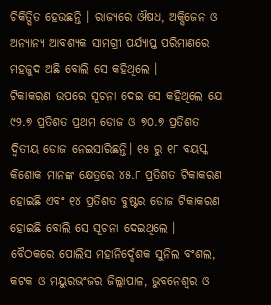ଚିକିତ୍ସିତ ହେଉଛନ୍ତି । ରାଜ୍ୟରେ ଔଷଧ, ଅକ୍ସିଜେନ ଓ ଅନ୍ୟାନ୍ୟ ଆବଶ୍ୟକ ସାମଗ୍ରୀ ପର୍ଯ୍ୟାପ୍ତ ପରିମାଣରେ ମହଜୁଦ ଅଛି ବୋଲି ସେ କହିଥିଲେ ।
ଟିକାକରଣ ଉପରେ ସୂଚନା ଦେଇ ସେ କହିଥିଲେ ଯେ ୯୨.୭ ପ୍ରତିଶତ ପ୍ରଥମ ଡୋଜ ଓ ୭୦.୭ ପ୍ରତିଶତ ଦ୍ବିତୀୟ ଡୋଜ ନେଇସାରିଛନ୍ତି। ୧୫ ରୁ ୧୮ ବୟସ୍କ କିଶୋକ ମାନଙ୍କ କ୍ଷେତ୍ରରେ ୪୫.୮ ପ୍ରତିଶତ ଟିକାକରଣ ହୋଇଛି ଏବଂ ୧୪ ପ୍ରତିଶତ ବୁଷ୍ଟର ଡୋଜ ଟିକାକରଣ ହୋଇଛି ବୋଲି ସେ ସୂଚନା ଦେଇଥିଲେ । ବୈଠକରେ ପୋଲିସ ମହାନିର୍ଦ୍ଦେଶକ ସୁନିଲ ବଂଶଲ, କଟକ ଓ ମୟୁରଭଂଜର ଜିଲ୍ଲାପାଳ, ଭୁବନେଶ୍ବର ଓ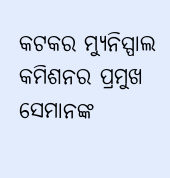କଟକର ମ୍ୟୁନିସ୍ପାଲ କମିଶନର ପ୍ରମୁଖ ସେମାନଙ୍କ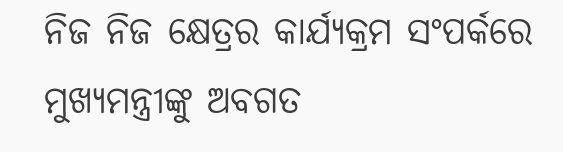ନିଜ ନିଜ କ୍ଷେତ୍ରର କାର୍ଯ୍ୟକ୍ରମ ସଂପର୍କରେ ମୁଖ୍ୟମନ୍ତ୍ରୀଙ୍କୁ ଅବଗତ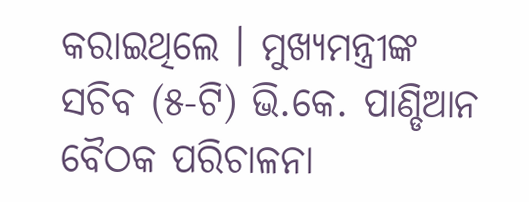କରାଇଥିଲେ । ମୁଖ୍ୟମନ୍ତ୍ରୀଙ୍କ ସଚିବ (୫-ଟି) ଭି.କେ. ପାଣ୍ଡିଆନ ବୈଠକ ପରିଚାଳନା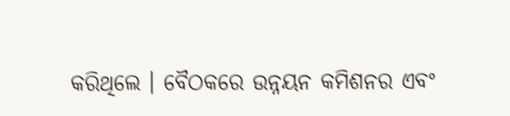କରିଥିଲେ । ବୈଠକରେ ଉନ୍ନୟନ କମିଶନର ଏବଂ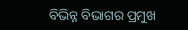ବିଭିନ୍ନ ବିଭାଗର ପ୍ରମୁଖ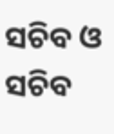ସଚିବ ଓ ସଚିବ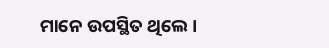ମାନେ ଉପସ୍ଥିତ ଥିଲେ ।